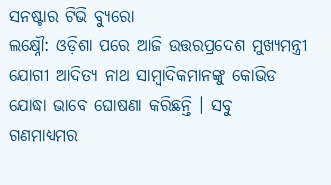ସନଷ୍ଟାର ଟିଭି ବ୍ୟୁରୋ
ଲକ୍ଷ୍ନୌ: ଓଡ଼ିଶା ପରେ ଆଜି ଉତ୍ତରପ୍ରଦେଶ ମୁଖ୍ୟମନ୍ତ୍ରୀ ଯୋଗୀ ଆଦିତ୍ୟ ନାଥ ସାମ୍ବାଦିକମାନଙ୍କୁ କୋଭିଡ ଯୋଦ୍ଧା ଭାବେ ଘୋଷଣା କରିଛନ୍ତି । ସବୁ ଗଣମାଧ୍ୟମର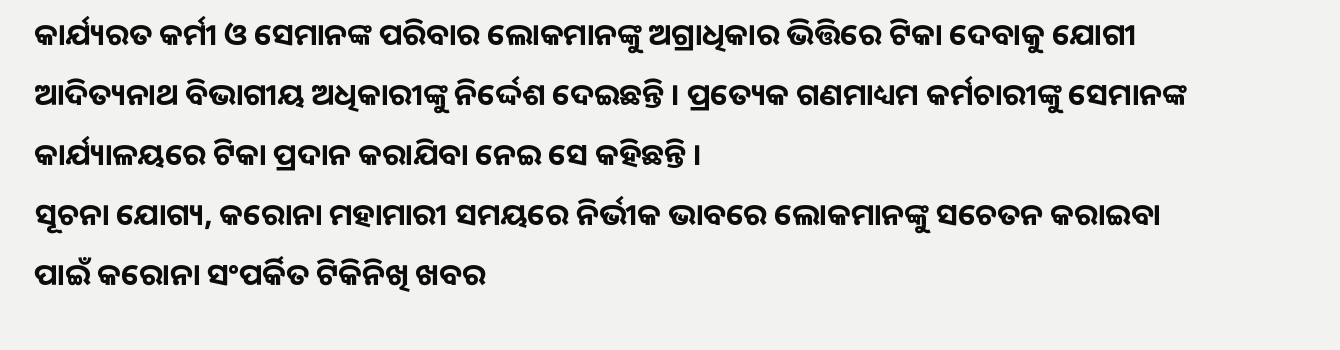କାର୍ଯ୍ୟରତ କର୍ମୀ ଓ ସେମାନଙ୍କ ପରିବାର ଲୋକମାନଙ୍କୁ ଅଗ୍ରାଧିକାର ଭିତ୍ତିରେ ଟିକା ଦେବାକୁ ଯୋଗୀ ଆଦିତ୍ୟନାଥ ବିଭାଗୀୟ ଅଧିକାରୀଙ୍କୁ ନିର୍ଦ୍ଦେଶ ଦେଇଛନ୍ତି । ପ୍ରତ୍ୟେକ ଗଣମାଧ୍ୟମ କର୍ମଚାରୀଙ୍କୁ ସେମାନଙ୍କ କାର୍ଯ୍ୟାଳୟରେ ଟିକା ପ୍ରଦାନ କରାଯିବା ନେଇ ସେ କହିଛନ୍ତି ।
ସୂଚନା ଯୋଗ୍ୟ, କରୋନା ମହାମାରୀ ସମୟରେ ନିର୍ଭୀକ ଭାବରେ ଲୋକମାନଙ୍କୁ ସଚେତନ କରାଇବା ପାଇଁ କରୋନା ସଂପର୍କିତ ଟିକିନିଖି ଖବର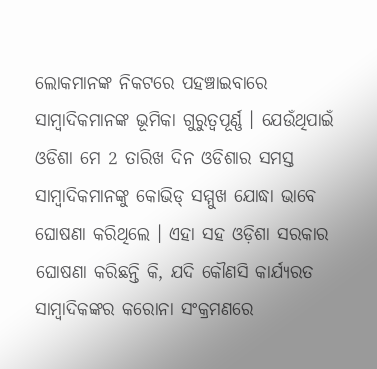ଲୋକମାନଙ୍କ ନିକଟରେ ପହଞ୍ଚାଇବାରେ ସାମ୍ୱାଦିକମାନଙ୍କ ଭୂମିକା ଗୁରୁତ୍ୱପୂର୍ଣ୍ଣ । ଯେଉଁଥିପାଇଁ ଓଡିଶା ମେ 2 ତାରିଖ ଦିନ ଓଡିଶାର ସମସ୍ତ ସାମ୍ୱାଦିକମାନଙ୍କୁ କୋଭିଡ୍ ସମ୍ମୁଖ ଯୋଦ୍ଧା ଭାବେ ଘୋଷଣା କରିଥିଲେ । ଏହା ସହ ଓଡ଼ିଶା ସରକାର ଘୋଷଣା କରିଛନ୍ତି କି, ଯଦି କୌଣସି କାର୍ଯ୍ୟରତ ସାମ୍ବାଦିକଙ୍କର କରୋନା ସଂକ୍ରମଣରେ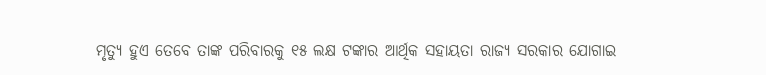ମୃତ୍ୟୁ ହୁଏ ତେବେ ତାଙ୍କ ପରିବାରକୁ ୧୫ ଲକ୍ଷ ଟଙ୍କାର ଆର୍ଥିକ ସହାୟତା ରାଜ୍ୟ ସରକାର ଯୋଗାଇ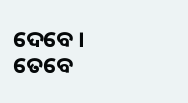ଦେବେ । ତେବେ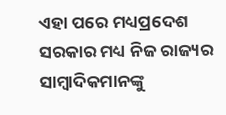ଏହା ପରେ ମଧ୍ୟପ୍ରଦେଶ ସରକାର ମଧ୍ୟ ନିଜ ରାଜ୍ୟର ସାମ୍ୱାଦିକମାନଙ୍କୁ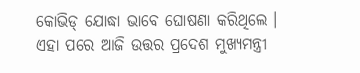କୋଭିଡ୍ ଯୋଦ୍ଧା ଭାବେ ଘୋଷଣା କରିଥିଲେ । ଏହା ପରେ ଆଜି ଉତ୍ତର ପ୍ରଦେଶ ମୁଖ୍ୟମନ୍ତ୍ରୀ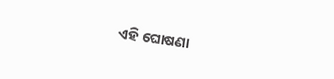ଏହି ଘୋଷଣା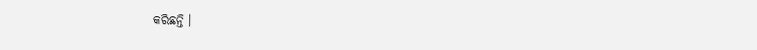କରିଛନ୍ତି ।